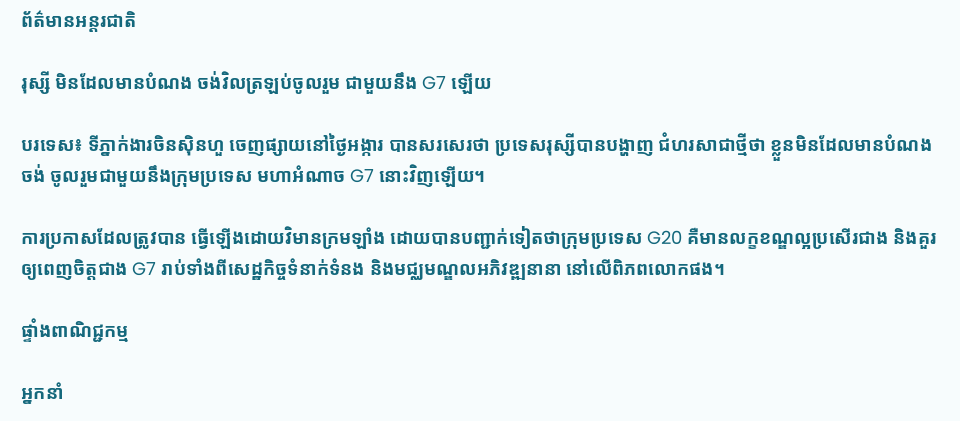ព័ត៌មានអន្តរជាតិ

រុស្សី មិនដែលមានបំណង ចង់វិលត្រឡប់ចូលរួម ជាមួយនឹង G7 ឡើយ

បរទេស៖ ទីភ្នាក់ងារចិនស៊ិនហួ ចេញផ្សាយនៅថ្ងៃអង្ការ បានសរសេរថា ប្រទេសរុស្សីបានបង្ហាញ ជំហរសាជាថ្មីថា ខ្លួនមិនដែលមានបំណងចង់ ចូលរួមជាមួយនឹងក្រុមប្រទេស មហាអំណាច G7 នោះវិញឡើយ។

ការប្រកាសដែលត្រូវបាន ធ្វើឡើងដោយវិមានក្រមឡាំង ដោយបានបញ្ជាក់ទៀតថាក្រុមប្រទេស G20 គឺមានលក្ខខណ្ឌល្អប្រសើរជាង និងគួរឲ្យពេញចិត្តជាង G7 រាប់ទាំងពីសេដ្ឋកិច្ចទំនាក់ទំនង និងមជ្ឈមណ្ឌលអភិវឌ្ឍនានា នៅលើពិភពលោកផង។

ផ្ទាំងពាណិជ្ជកម្ម

អ្នកនាំ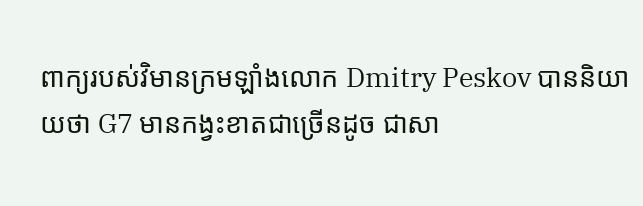ពាក្យរបស់វិមានក្រមឡាំងលោក Dmitry Peskov បាននិយាយថា G7 មានកង្វះខាតជាច្រើនដូច ជាសា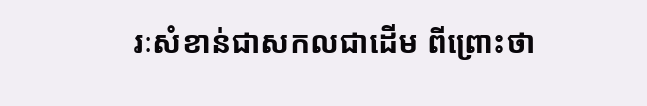រៈសំខាន់ជាសកលជាដើម ពីព្រោះថា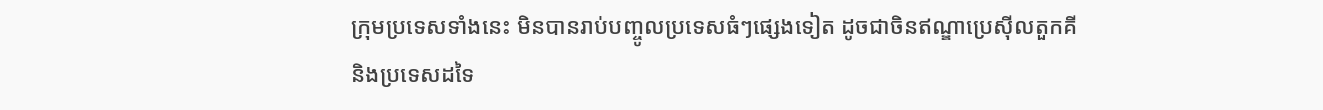ក្រុមប្រទេសទាំងនេះ មិនបានរាប់បញ្ចូលប្រទេសធំៗផ្សេងទៀត ដូចជាចិនឥណ្ឌាប្រេស៊ីលតួកគី និងប្រទេសដទៃ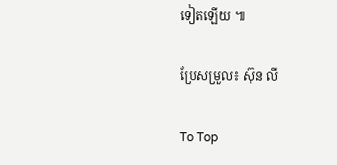ទៀតឡើយ ៕

ប្រែសម្រួល៖ ស៊ុន លី

To Top